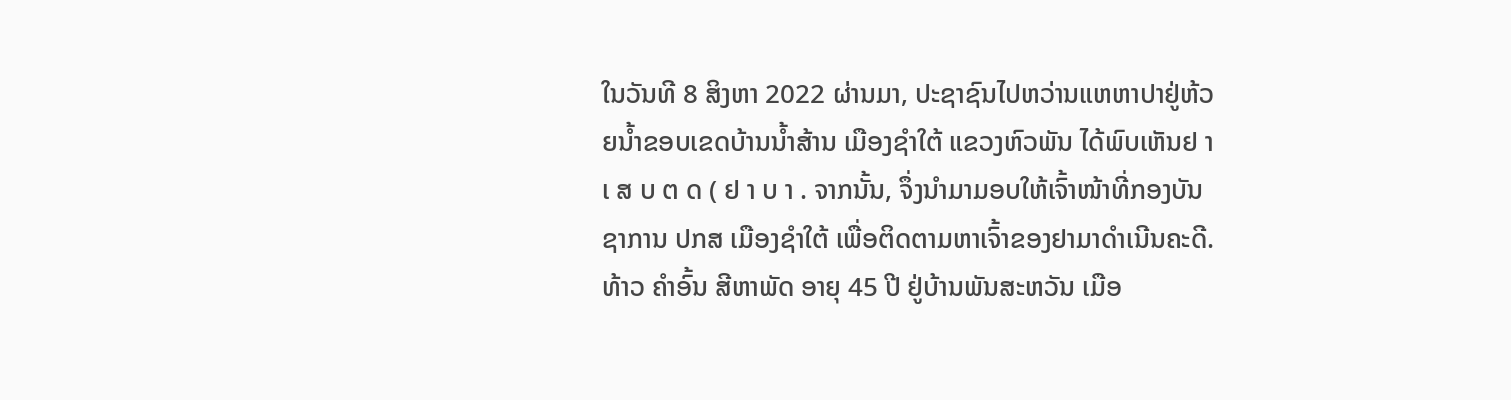ໃນວັນທີ 8 ສິງຫາ 2022 ຜ່ານມາ, ປະຊາຊົນໄປຫວ່ານແຫຫາປາຢູ່ຫ້ວຍນ້ຳຂອບເຂດບ້ານນ້ຳສ້ານ ເມືອງຊຳໃຕ້ ແຂວງຫົວພັນ ໄດ້ພົບເຫັນຢ າ ເ ສ ບ ຕ ດ ( ຢ າ ບ າ . ຈາກນັ້ນ, ຈຶ່ງນໍາມາມອບໃຫ້ເຈົ້າໜ້າທີ່ກອງບັນຊາການ ປກສ ເມືອງຊຳໃຕ້ ເພື່ອຕິດຕາມຫາເຈົ້າຂອງຢາມາດໍາເນີນຄະດີ.
ທ້າວ ຄຳອົ້ນ ສີຫາພັດ ອາຍຸ 45 ປີ ຢູ່ບ້ານພັນສະຫວັນ ເມືອ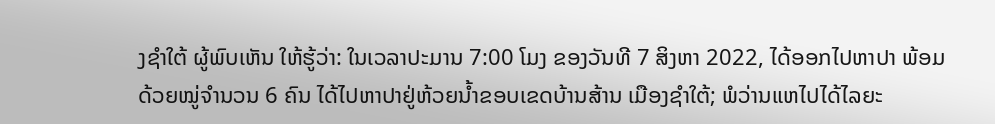ງຊຳໃຕ້ ຜູ້ພົບເຫັນ ໃຫ້ຮູ້ວ່າ: ໃນເວລາປະມານ 7:00 ໂມງ ຂອງວັນທີ 7 ສິງຫາ 2022, ໄດ້ອອກໄປຫາປາ ພ້ອມດ້ວຍໝູ່ຈໍານວນ 6 ຄົນ ໄດ້ໄປຫາປາຢູ່ຫ້ວຍນ້ຳຂອບເຂດບ້ານສ້ານ ເມືອງຊຳໃຕ້; ພໍວ່ານແຫໄປໄດ້ໄລຍະ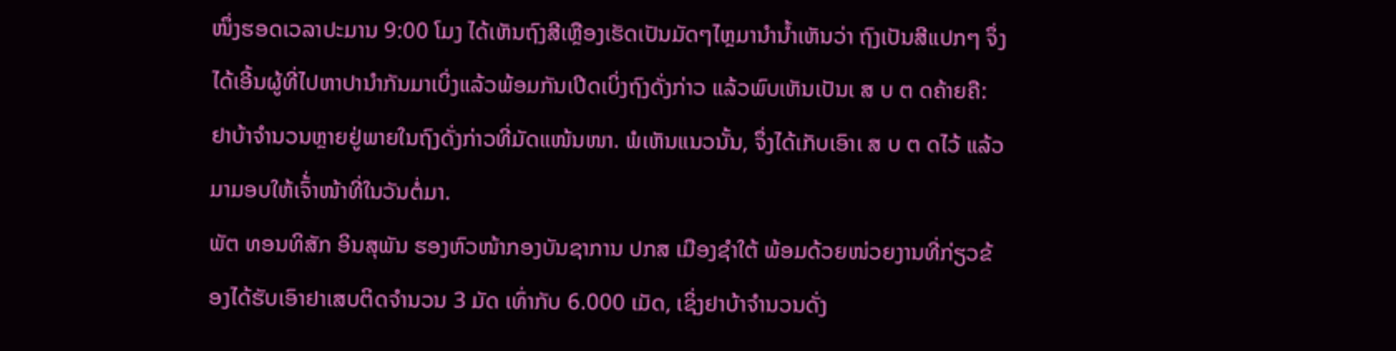ໜຶ່ງຮອດເວລາປະມານ 9:00 ໂມງ ໄດ້ເຫັນຖົງສີເຫຼືອງເຮັດເປັນມັດໆໄຫຼມານຳນ້ຳເຫັນວ່າ ຖົງເປັນສີແປກໆ ຈຶ່ງໄດ້ເອີ້ນຜູ້ທີ່ໄປຫາປານຳກັນມາເບິ່ງແລ້ວພ້ອມກັນເປີດເບິ່ງຖົງດັ່ງກ່າວ ແລ້ວພົບເຫັນເປັນເ ສ ບ ຕ ດຄ້າຍຄື: ຢາບ້າຈຳນວນຫຼາຍຢູ່ພາຍໃນຖົງດັ່ງກ່າວທີ່ມັດແໜ້ນໜາ. ພໍເຫັນແນວນັ້ນ, ຈຶ່ງໄດ້ເກັບເອົາເ ສ ບ ຕ ດໄວ້ ແລ້ວມາມອບໃຫ້ເຈົ້່າໜ້າທີ່ໃນວັນຕໍ່ມາ.
ພັຕ ທອນທິສັກ ອິນສຸພັນ ຮອງຫົວໜ້າກອງບັນຊາການ ປກສ ເມືອງຊຳໃຕ້ ພ້ອມດ້ວຍໜ່ວຍງານທີ່ກ່ຽວຂ້ອງໄດ້ຮັບເອົາຢາເສບຕິດຈຳນວນ 3 ມັດ ເທົ່າກັບ 6.000 ເມັດ, ເຊິ່ງຢາບ້າຈໍານວນດັ່ງ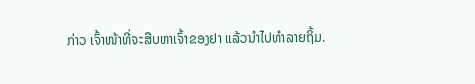ກ່າວ ເຈົ້າໜ້າທີ່ຈະສືບຫາເຈົ້າຂອງຢາ ແລ້ວນໍາໄປທໍາລາຍຖິ້ມ.